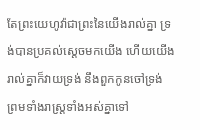តែព្រះយេហូវ៉ាជាព្រះនៃយើងរាល់គ្នា ទ្រង់បានប្រគល់ស្តេចមកយើង ហើយយើងរាល់គ្នាក៏វាយទ្រង់ នឹងពួកកូនចៅទ្រង់ ព្រមទាំងរាស្ត្រទាំងអស់គ្នាទៅ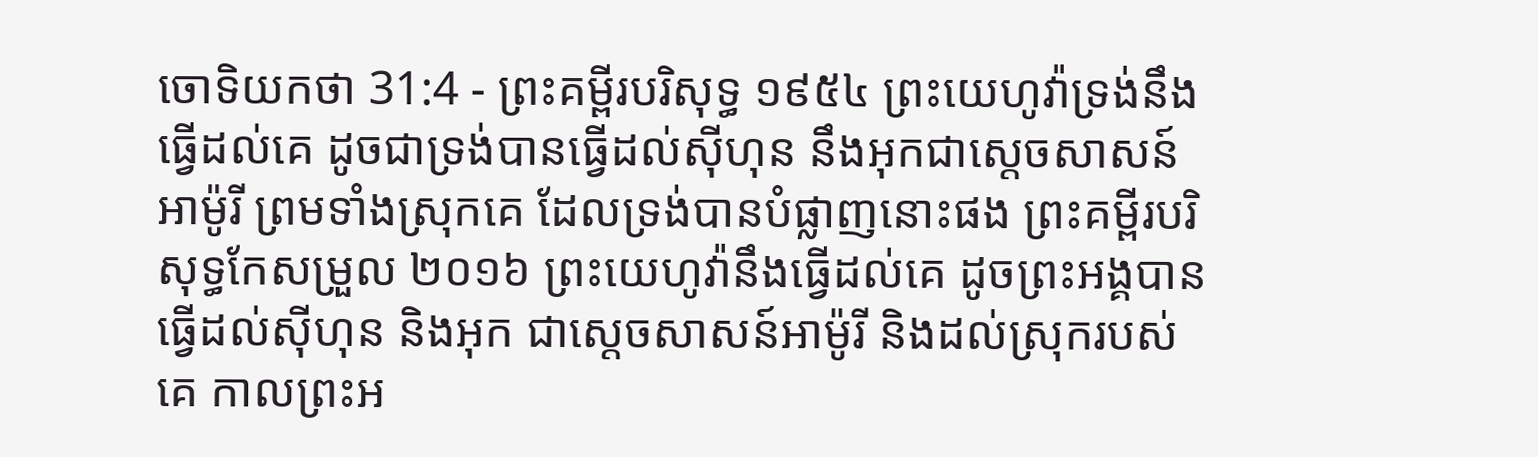ចោទិយកថា 31:4 - ព្រះគម្ពីរបរិសុទ្ធ ១៩៥៤ ព្រះយេហូវ៉ាទ្រង់នឹងធ្វើដល់គេ ដូចជាទ្រង់បានធ្វើដល់ស៊ីហុន នឹងអុកជាស្តេចសាសន៍អាម៉ូរី ព្រមទាំងស្រុកគេ ដែលទ្រង់បានបំផ្លាញនោះផង ព្រះគម្ពីរបរិសុទ្ធកែសម្រួល ២០១៦ ព្រះយេហូវ៉ានឹងធ្វើដល់គេ ដូចព្រះអង្គបានធ្វើដល់ស៊ីហុន និងអុក ជាស្តេចសាសន៍អាម៉ូរី និងដល់ស្រុករបស់គេ កាលព្រះអ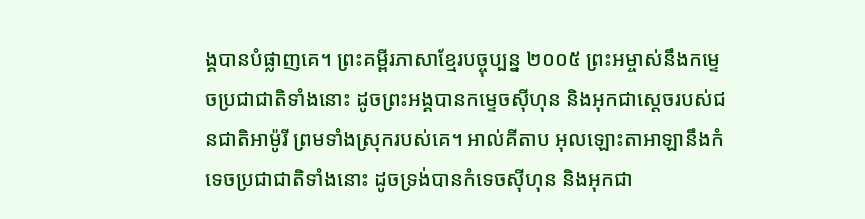ង្គបានបំផ្លាញគេ។ ព្រះគម្ពីរភាសាខ្មែរបច្ចុប្បន្ន ២០០៥ ព្រះអម្ចាស់នឹងកម្ទេចប្រជាជាតិទាំងនោះ ដូចព្រះអង្គបានកម្ទេចស៊ីហុន និងអុកជាស្ដេចរបស់ជនជាតិអាម៉ូរី ព្រមទាំងស្រុករបស់គេ។ អាល់គីតាប អុលឡោះតាអាឡានឹងកំទេចប្រជាជាតិទាំងនោះ ដូចទ្រង់បានកំទេចស៊ីហុន និងអុកជា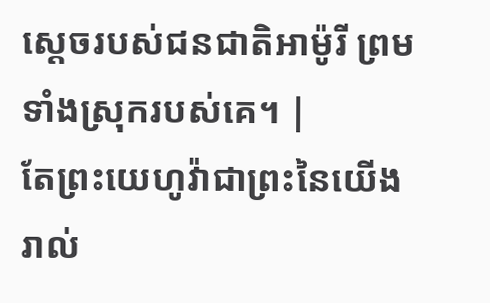ស្តេចរបស់ជនជាតិអាម៉ូរី ព្រមទាំងស្រុករបស់គេ។ |
តែព្រះយេហូវ៉ាជាព្រះនៃយើងរាល់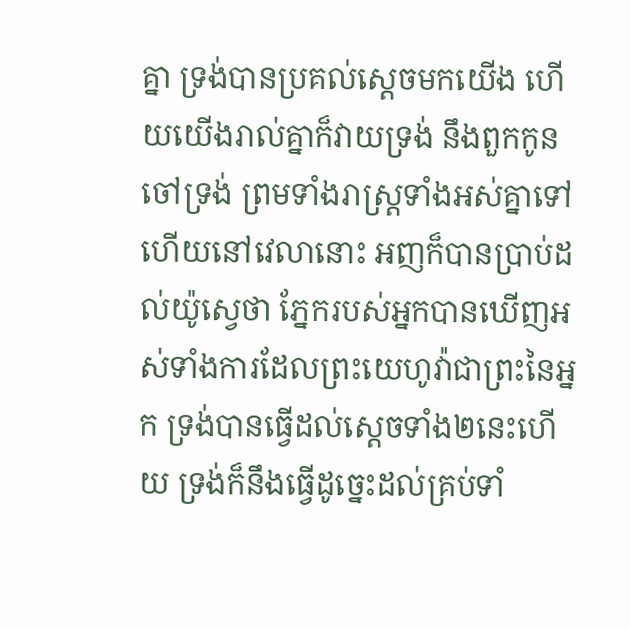គ្នា ទ្រង់បានប្រគល់ស្តេចមកយើង ហើយយើងរាល់គ្នាក៏វាយទ្រង់ នឹងពួកកូនចៅទ្រង់ ព្រមទាំងរាស្ត្រទាំងអស់គ្នាទៅ
ហើយនៅវេលានោះ អញក៏បានប្រាប់ដល់យ៉ូស្វេថា ភ្នែករបស់អ្នកបានឃើញអស់ទាំងការដែលព្រះយេហូវ៉ាជាព្រះនៃអ្នក ទ្រង់បានធ្វើដល់ស្តេចទាំង២នេះហើយ ទ្រង់ក៏នឹងធ្វើដូច្នេះដល់គ្រប់ទាំ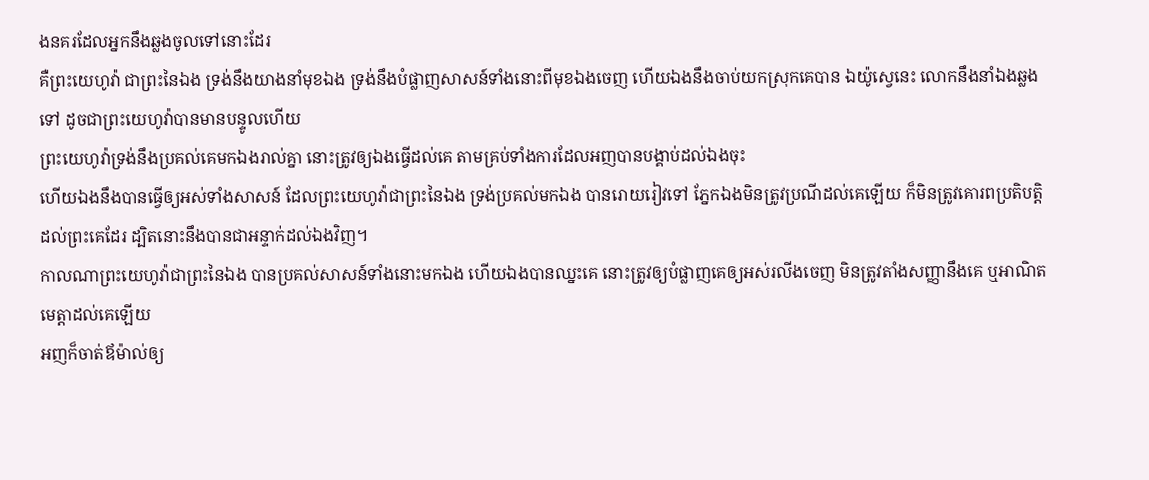ងនគរដែលអ្នកនឹងឆ្លងចូលទៅនោះដែរ
គឺព្រះយេហូវ៉ា ជាព្រះនៃឯង ទ្រង់នឹងយាងនាំមុខឯង ទ្រង់នឹងបំផ្លាញសាសន៍ទាំងនោះពីមុខឯងចេញ ហើយឯងនឹងចាប់យកស្រុកគេបាន ឯយ៉ូស្វេនេះ លោកនឹងនាំឯងឆ្លងទៅ ដូចជាព្រះយេហូវ៉ាបានមានបន្ទូលហើយ
ព្រះយេហូវ៉ាទ្រង់នឹងប្រគល់គេមកឯងរាល់គ្នា នោះត្រូវឲ្យឯងធ្វើដល់គេ តាមគ្រប់ទាំងការដែលអញបានបង្គាប់ដល់ឯងចុះ
ហើយឯងនឹងបានធ្វើឲ្យអស់ទាំងសាសន៍ ដែលព្រះយេហូវ៉ាជាព្រះនៃឯង ទ្រង់ប្រគល់មកឯង បានរោយរៀវទៅ ភ្នែកឯងមិនត្រូវប្រណីដល់គេឡើយ ក៏មិនត្រូវគោរពប្រតិបត្តិដល់ព្រះគេដែរ ដ្បិតនោះនឹងបានជាអន្ទាក់ដល់ឯងវិញ។
កាលណាព្រះយេហូវ៉ាជាព្រះនៃឯង បានប្រគល់សាសន៍ទាំងនោះមកឯង ហើយឯងបានឈ្នះគេ នោះត្រូវឲ្យបំផ្លាញគេឲ្យអស់រលីងចេញ មិនត្រូវតាំងសញ្ញានឹងគេ ឬអាណិតមេត្តាដល់គេឡើយ
អញក៏ចាត់ឪម៉ាល់ឲ្យ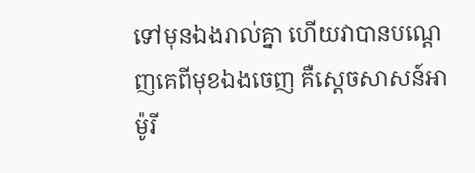ទៅមុនឯងរាល់គ្នា ហើយវាបានបណ្តេញគេពីមុខឯងចេញ គឺស្តេចសាសន៍អាម៉ូរី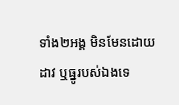ទាំង២អង្គ មិនមែនដោយដាវ ឬធ្នូរបស់ឯងទេ